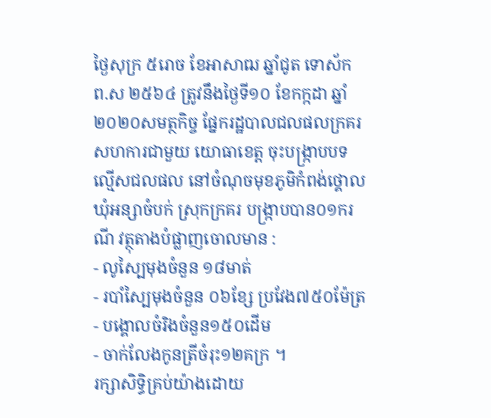ថ្ងៃសុក្រ ៥រោច ខែអាសាឍ ឆ្នាំជូត ទោស័ក ព.ស ២៥៦៤ ត្រូវនឹងថ្ងៃទី១០ ខែកក្កដា ឆ្នាំ២០២០សមត្ថកិច្ច ផ្នែករដ្ឋបាលជលផលក្រគរ សហការជាមួយ យោធាខេត្ត ចុះបង្រ្កាបបទល្មើសជលផល នៅចំណុចមុខភូមិកំពង់ថ្គោល ឃុំអន្សាចំបក់ ស្រុកក្រគរ បង្ក្រាបបាន០១ករណី វត្ថុតាងបំផ្លាញចោលមាន :
- លូស្បៃមុងចំនួន ១៨មាត់
- របាំស្បៃមុងចំនួន ០៦ខ្សែ ប្រវែង៧៥០ម៉ែត្រ
- បង្គោលចំរិងចំនួន១៥០ដើម
- ចាក់លែងកូនត្រីចំរុះ១២គក្រ ។
រក្សាសិទិ្ធគ្រប់យ៉ាងដោយ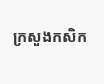ក្រសួងកសិក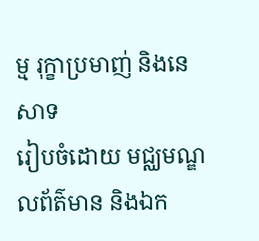ម្ម រុក្ខាប្រមាញ់ និងនេសាទ
រៀបចំដោយ មជ្ឈមណ្ឌលព័ត៌មាន និងឯក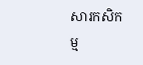សារកសិកម្ម